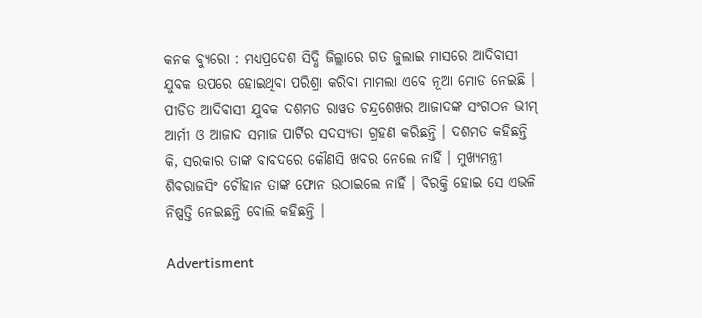କନକ ବ୍ୟୁରୋ : ମଧ୍ୟପ୍ରଦେଶ ସିଦ୍ଧି ଜିଲ୍ଲାରେ ଗତ ଜୁଲାଇ ମାସରେ ଆଦିବାସୀ ଯୁବକ ଉପରେ ହୋଇଥିବା ପରିଶ୍ରା କରିବା ମାମଲା ଏବେ ନୂଆ ମୋଡ ନେଇଛି । ପୀଡିତ ଆଦିବାସୀ ଯୁବକ ଦଶମତ ରାୱତ ଚନ୍ଦ୍ରଶେଖର ଆଜାଦଙ୍କ ସଂଗଠନ ଭୀମ୍ ଆର୍ମୀ ଓ ଆଜାଦ ସମାଜ ପାର୍ଟିର ସଦସ୍ୟତା ଗ୍ରହଣ କରିଛନ୍ତି । ଦଶମତ କହିଛନ୍ତି କି, ସରକାର ତାଙ୍କ ବାବଦରେ କୌଣସି ଖବର ନେଲେ ନାହିଁ । ମୁଖ୍ୟମନ୍ତ୍ରୀ ଶିବରାଜସିଂ ଚୌହାନ ତାଙ୍କ ଫୋନ ଉଠାଇଲେ ନାହିଁ । ବିରକ୍ତି ହୋଇ ସେ ଏଭଳି ନିଷ୍ପତ୍ତି ନେଇଛନ୍ତି ବୋଲି କହିଛନ୍ତି ।

Advertisment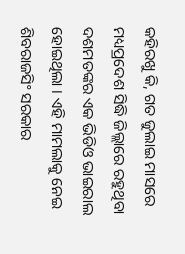କହିରଖୁ କି, ଗତ ଜୁଲାଇ ମାସରେ ମଧ୍ୟପ୍ରଦେଶ ସିଦ୍ଧି ଜିଲ୍ଲାରେ ରହୁଥିବା ଦଶମତଙ୍କର ଏକ ଭିଡିଓ ଭାଇରାଲ ହୋଇଥିଲା । ଏହି ମାମଲାକୁ ନେଇ ଶିବରାଜସିଂ ସରକାର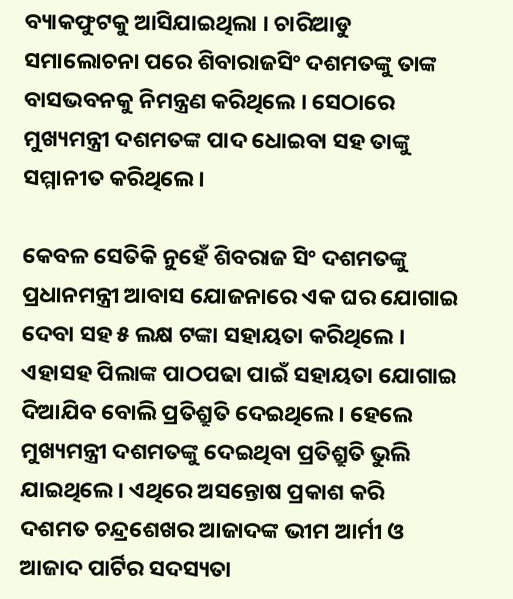ବ୍ୟାକଫୁଟକୁ ଆସିଯାଇଥିଲା । ଚାରିଆଡୁ ସମାଲୋଚନା ପରେ ଶିବାରାଜସିଂ ଦଶମତଙ୍କୁ ତାଙ୍କ ବାସଭବନକୁ ନିମନ୍ତ୍ରଣ କରିଥିଲେ । ସେଠାରେ ମୁଖ୍ୟମନ୍ତ୍ରୀ ଦଶମତଙ୍କ ପାଦ ଧୋଇବା ସହ ତାଙ୍କୁ ସମ୍ମାନୀତ କରିଥିଲେ ।

କେବଳ ସେତିକି ନୁହେଁ ଶିବରାଜ ସିଂ ଦଶମତଙ୍କୁ ପ୍ରଧାନମନ୍ତ୍ରୀ ଆବାସ ଯୋଜନାରେ ଏକ ଘର ଯୋଗାଇ ଦେବା ସହ ୫ ଲକ୍ଷ ଟଙ୍କା ସହାୟତା କରିଥିଲେ । ଏହାସହ ପିଲାଙ୍କ ପାଠପଢା ପାଇଁ ସହାୟତା ଯୋଗାଇ ଦିଆଯିବ ବୋଲି ପ୍ରତିଶ୍ରୁତି ଦେଇଥିଲେ । ହେଲେ ମୁଖ୍ୟମନ୍ତ୍ରୀ ଦଶମତଙ୍କୁ ଦେଇଥିବା ପ୍ରତିଶ୍ରୁତି ଭୁଲି ଯାଇଥିଲେ । ଏଥିରେ ଅସନ୍ତୋଷ ପ୍ରକାଶ କରି ଦଶମତ ଚନ୍ଦ୍ରଶେଖର ଆଜାଦଙ୍କ ଭୀମ ଆର୍ମୀ ଓ ଆଜାଦ ପାର୍ଟିର ସଦସ୍ୟତା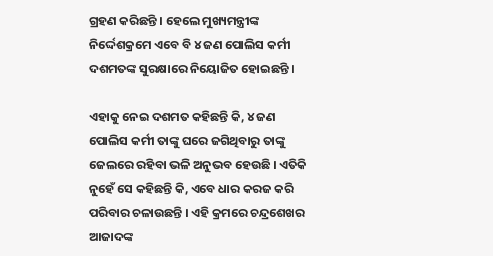ଗ୍ରହଣ କରିଛନ୍ତି । ହେଲେ ମୁଖ୍ୟମନ୍ତ୍ରୀଙ୍କ ନିର୍ଦ୍ଦେଶକ୍ରମେ ଏବେ ବି ୪ ଜଣ ପୋଲିସ କର୍ମୀ ଦଶମତଙ୍କ ସୁରକ୍ଷାରେ ନିୟୋଜିତ ହୋଇଛନ୍ତି ।

ଏହାକୁ ନେଇ ଦଶମତ କହିଛନ୍ତି କି, ୪ ଜଣ ପୋଲିସ କର୍ମୀ ତାଙ୍କୁ ଘରେ ଜଗିଥିବାରୁ ତାଙ୍କୁ ଜେଲରେ ରହିବା ଭଳି ଅନୁଭବ ହେଉଛି । ଏତିକି ନୁହେଁ ସେ କହିଛନ୍ତି କି, ଏବେ ଧାର କରଜ କରି ପରିବାର ଚଳାଉଛନ୍ତି । ଏହି କ୍ରମରେ ଚନ୍ଦ୍ରଶେଖର ଆଜାଦଙ୍କ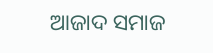ଆଜାଦ ସମାଜ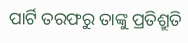ପାର୍ଟି ତରଫରୁ ତାଙ୍କୁ ପ୍ରତିଶ୍ରୁତି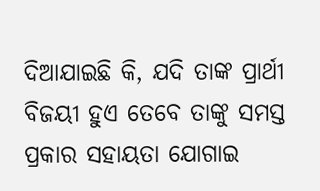ଦିଆଯାଇଛି କି, ଯଦି ତାଙ୍କ ପ୍ରାର୍ଥୀ ବିଜୟୀ ହୁଏ ତେବେ ତାଙ୍କୁ ସମସ୍ତ ପ୍ରକାର ସହାୟତା ଯୋଗାଇ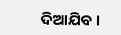ଦିଆଯିବ ।